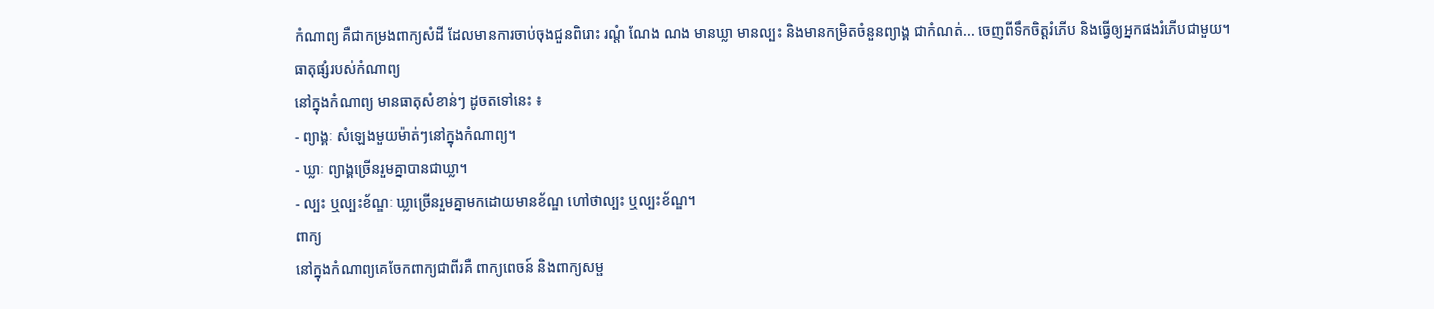កំណាព្យ គឺជាកម្រងពាក្យសំដី ដែលមានការចាប់ចុងជួនពិរោះ រណ្តំ ណែង ណង មានឃ្លា មានល្បះ និងមានកម្រិតចំនួនព្យាង្គ ជាកំណត់... ចេញពីទឹកចិត្តរំភើប និងធ្វើឲ្យអ្នកផងរំភើបជាមួយ។
ធាតុផ្សំរបស់កំណាព្យ
នៅក្នុងកំណាព្យ មានធាតុសំខាន់ៗ ដូចតទៅនេះ ៖
- ព្យាង្គៈ សំឡេងមួយម៉ាត់ៗនៅក្នុងកំណាព្យ។
- ឃ្លាៈ ព្យាង្គច្រើនរួមគ្នាបានជាឃ្លា។
- ល្បះ ឬល្បះខ័ណ្ឌៈ ឃ្លាច្រើនរួមគ្នាមកដោយមានខ័ណ្ឌ ហៅថាល្បះ ឬល្បះខ័ណ្ឌ។
ពាក្យ
នៅក្នុងកំណាព្យគេចែកពាក្យជាពីរគឺ ពាក្យពេចន៍ និងពាក្យសម្ផ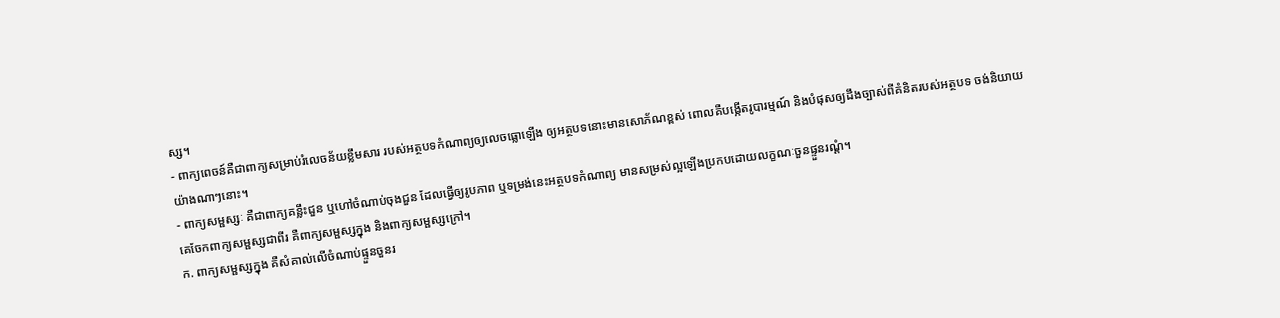ស្ស។
- ពាក្យពេចន៍គឺជាពាក្យសម្រាប់រំលេចន័យខ្លឹមសារ របស់អត្ថបទកំណាព្យឲ្យលេចធ្លោឡើង ឲ្យអត្ថបទនោះមានសោភ័ណខ្ពស់ ពោលគឺបង្កើតរូបារម្មណ៍ និងបំផុសឲ្យដឹងច្បាស់ពីគំនិតរបស់អត្ថបទ ចង់និយាយយ៉ាងណាៗនោះ។
- ពាក្យសម្ផស្សៈ គឺជាពាក្យគន្លឹះជួន ឬហៅចំណាប់ចុងជួន ដែលធ្វើឲ្យរូបភាព ឬទម្រង់នេះអត្ថបទកំណាព្យ មានសម្រស់ល្អឡើងប្រកបដោយលក្ខណៈចួនផ្ទួនរណ្តំ។
គេចែកពាក្យសម្ផស្សជាពីរ គឺពាក្យសម្ផស្សក្នុង និងពាក្យសម្ផស្សក្រៅ។
ក. ពាក្យសម្ផស្សក្នុង គឺសំគាល់លើចំណាប់ផ្ទួនចួនរ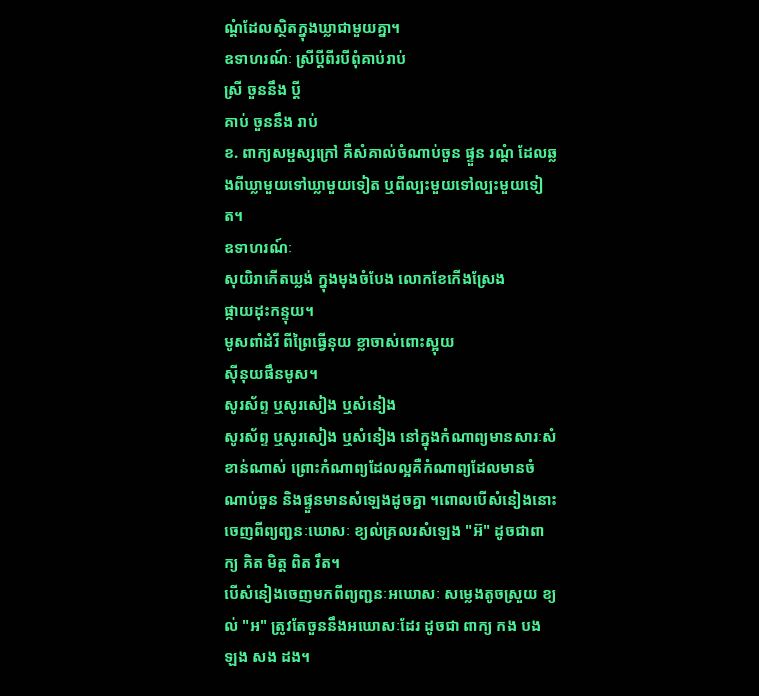ណ្តំដែលស្ថិតក្នុងឃ្លាជាមួយគ្នា។
ឧទាហរណ៍ៈ ស្រីប្តីពីរបីពុំគាប់រាប់
ស្រី ចួននឹង ប្តី
គាប់ ចួននឹង រាប់
ខ. ពាក្យសម្ផស្សក្រៅ គឺសំគាល់ចំណាប់ចួន ផ្ទួន រណ្តំ ដែលឆ្លងពីឃ្លាមួយទៅឃ្លាមួយទៀត ឬពីល្បះមួយទៅល្បះមួយទៀត។
ឧទាហរណ៍ៈ
សុយិរាកើតឃ្លង់ ក្នុងមុងចំបែង លោកខែកើងស្រែង
ផ្កាយដុះកន្ទុយ។
មូសពាំដំរី ពីព្រៃធ្វើនុយ ខ្លាចាស់ពោះស្អុយ
ស៊ីនុយផឹនមូស។
សូរស័ព្ទ ឬសូរសៀង ឬសំនៀង
សូរស័ព្ទ ឬសូរសៀង ឬសំនៀង នៅក្នុងកំណាព្យមានសារៈសំខាន់ណាស់ ព្រោះកំណាព្យដែលល្អគឺកំណាព្យដែលមានចំណាប់ចួន និងផ្ទួនមានសំឡេងដូចគ្នា ។ពោលបើសំនៀងនោះចេញពីព្យញ្ជនៈឃោសៈ ខ្យល់គ្រលរសំឡេង "អ៊" ដូចជាពាក្យ គិត មិត្ត ពិត រឹត។
បើសំនៀងចេញមកពីព្យញ្ជនៈអឃោសៈ សម្លេងតូចស្រួយ ខ្យល់ "អ" ត្រូវតែចួននឹងអឃោសៈដែរ ដូចជា ពាក្យ កង បង ឡង សង ដង។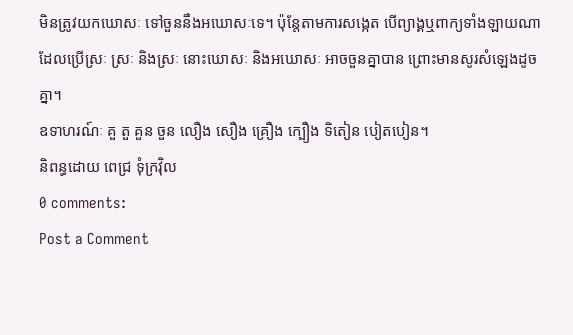មិនត្រូវយកឃោសៈ ទៅចួននឹងអឃោសៈទេ។ ប៉ុន្តែតាមការសង្កេត បើព្យាង្គឬពាក្យទាំងឡាយណាដែលប្រើស្រៈ ស្រៈ និងស្រៈ នោះឃោសៈ និងអឃោសៈ អាចចួនគ្នាបាន ព្រោះមានសូរសំឡេងដូចគ្នា។
ឧទាហរណ៍ៈ គួ តួ គួន ចួន លឿង សឿង គ្រឿង ក្បឿង ទិតៀន បៀតបៀន។
និពន្ធដោយ ពេជ្រ ទុំក្រវ៉ិល
0 comments:
Post a Comment